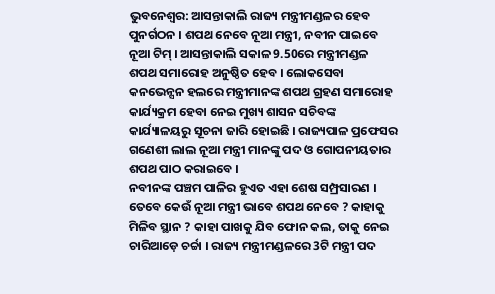ଭୁବନେଶ୍ବର: ଆସନ୍ତାକାଲି ରାଜ୍ୟ ମନ୍ତ୍ରୀମଣ୍ଡଳର ହେବ ପୁନର୍ଗଠନ । ଶପଥ ନେବେ ନୂଆ ମନ୍ତ୍ରୀ, ନବୀନ ପାଇବେ ନୂଆ ଟିମ୍ । ଆସନ୍ତାକାଲି ସକାଳ 9.50ରେ ମନ୍ତ୍ରୀମଣ୍ଡଳ ଶପଥ ସମାରୋହ ଅନୁଷ୍ଠିତ ହେବ । ଲୋକସେବା କନଭେନ୍ସନ ହଲରେ ମନ୍ତ୍ରୀମାନଙ୍କ ଶପଥ ଗ୍ରହଣ ସମାରୋହ କାର୍ଯ୍ୟକ୍ରମ ହେବା ନେଇ ମୁଖ୍ୟ ଶାସନ ସଚିବଙ୍କ କାର୍ଯ୍ୟାଳୟରୁ ସୂଚନା ଜାରି ହୋଇଛି । ରାଜ୍ୟପାଳ ପ୍ରଫେସର ଗଣେଶୀ ଲାଲ ନୂଆ ମନ୍ତ୍ରୀ ମାନଙ୍କୁ ପଦ ଓ ଗୋପନୀୟତାର ଶପଥ ପାଠ କରାଇବେ ।
ନବୀନଙ୍କ ପଞ୍ଚମ ପାଳିର ହୁଏତ ଏହା ଶେଷ ସମ୍ପ୍ରସାରଣ । ତେବେ କେଉଁ ନୂଆ ମନ୍ତ୍ରୀ ଭାବେ ଶପଥ ନେବେ ? କାହାକୁ ମିଳିବ ସ୍ଥାନ ? କାହା ପାଖକୁ ଯିବ ଫୋନ କଲ, ତାକୁ ନେଇ ଚାରିଆଡ଼େ ଚର୍ଚ୍ଚା । ରାଜ୍ୟ ମନ୍ତ୍ରୀମଣ୍ଡଳରେ 3ଟି ମନ୍ତ୍ରୀ ପଦ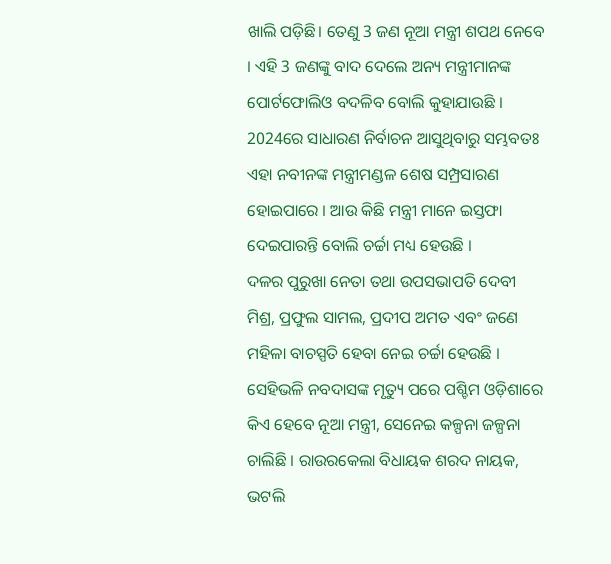ଖାଲି ପଡ଼ିଛି। ତେଣୁ 3 ଜଣ ନୂଆ ମନ୍ତ୍ରୀ ଶପଥ ନେବେ । ଏହି 3 ଜଣଙ୍କୁ ବାଦ ଦେଲେ ଅନ୍ୟ ମନ୍ତ୍ରୀମାନଙ୍କ ପୋର୍ଟଫୋଲିଓ ବଦଳିବ ବୋଲି କୁହାଯାଉଛି । 2024ରେ ସାଧାରଣ ନିର୍ବାଚନ ଆସୁଥିବାରୁ ସମ୍ଭବତଃ ଏହା ନବୀନଙ୍କ ମନ୍ତ୍ରୀମଣ୍ଡଳ ଶେଷ ସମ୍ପ୍ରସାରଣ ହୋଇପାରେ । ଆଉ କିଛି ମନ୍ତ୍ରୀ ମାନେ ଇସ୍ତଫା ଦେଇପାରନ୍ତି ବୋଲି ଚର୍ଚ୍ଚା ମଧ୍ୟ ହେଉଛି ।
ଦଳର ପୁରୁଖା ନେତା ତଥା ଉପସଭାପତି ଦେବୀ ମିଶ୍ର, ପ୍ରଫୁଲ ସାମଲ, ପ୍ରଦୀପ ଅମତ ଏବଂ ଜଣେ ମହିଳା ବାଚସ୍ପତି ହେବା ନେଇ ଚର୍ଚ୍ଚା ହେଉଛି । ସେହିଭଳି ନବଦାସଙ୍କ ମୃତ୍ୟୁ ପରେ ପଶ୍ଚିମ ଓଡ଼ିଶାରେ କିଏ ହେବେ ନୂଆ ମନ୍ତ୍ରୀ, ସେନେଇ କଳ୍ପନା ଜଳ୍ପନା ଚାଲିଛି । ରାଉରକେଲା ବିଧାୟକ ଶରଦ ନାୟକ, ଭଟଲି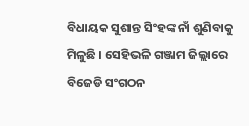ବିଧାୟକ ସୁଶାନ୍ତ ସିଂହଙ୍କ ନାଁ ଶୁଣିବାକୁ ମିଳୁଛି । ସେହିଭଳି ଗଞ୍ଜାମ ଜିଲ୍ଲାରେ ବିଜେଡି ସଂଗଠନ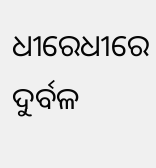ଧୀରେଧୀରେ ଦୁର୍ବଳ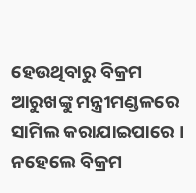ହେଉଥିବାରୁ ବିକ୍ରମ ଆରୁଖଙ୍କୁ ମନ୍ତ୍ରୀମଣ୍ଡଳରେ ସାମିଲ କରାଯାଇପାରେ । ନହେଲେ ବିକ୍ରମ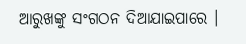ଆରୁଖଙ୍କୁ ସଂଗଠନ ଦିଆଯାଇପାରେ ।